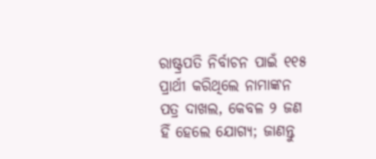ରାଷ୍ଟ୍ରପତି ନିର୍ବାଚନ ପାଇଁ ୧୧୫ ପ୍ରାର୍ଥୀ କରିଥିଲେ ନାମାଙ୍କନ ପତ୍ର ଦାଖଲ, କେବଳ ୨ ଜଣ ହିଁ ହେଲେ ଯୋଗ୍ୟ; ଜାଣନ୍ତୁ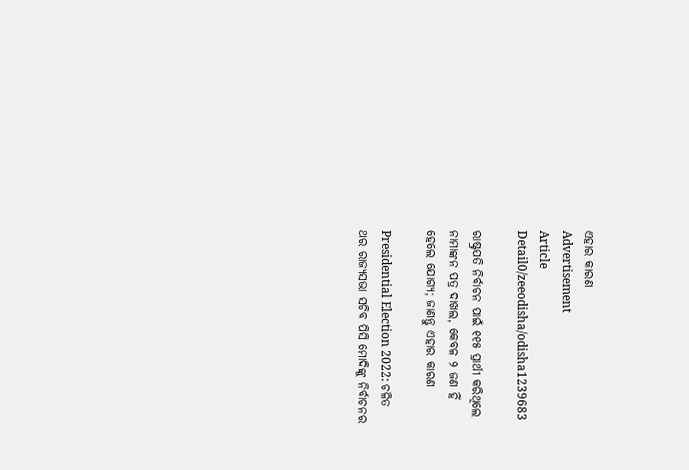ଏହାର କାରଣ
Advertisement
Article Detail0/zeeodisha/odisha1239683

ରାଷ୍ଟ୍ରପତି ନିର୍ବାଚନ ପାଇଁ ୧୧୫ ପ୍ରାର୍ଥୀ କରିଥିଲେ ନାମାଙ୍କନ ପତ୍ର ଦାଖଲ, କେବଳ ୨ ଜଣ ହିଁ ହେଲେ ଯୋଗ୍ୟ; ଜାଣନ୍ତୁ ଏହାର କାରଣ

Presidential Election 2022: ଚଳିତ ଥର ରାଜ୍ୟସଭା ସଚିବ ପିସି ମୋଦିଙ୍କୁ ନିର୍ବାଚନର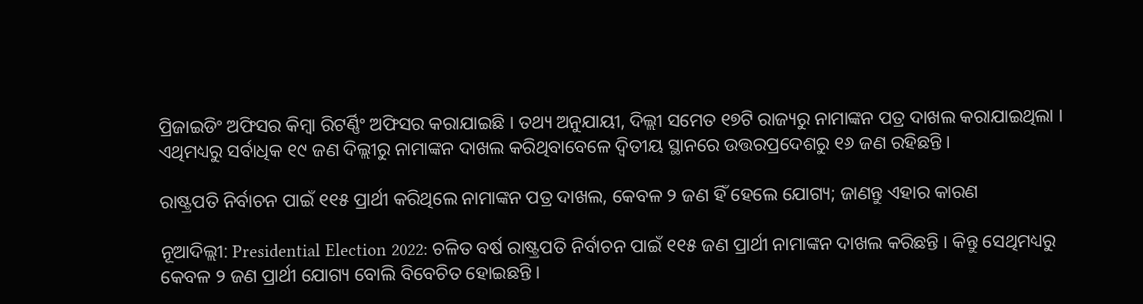ପ୍ରିଜାଇଡିଂ ଅଫିସର କିମ୍ବା ରିଟର୍ଣ୍ଣିଂ ଅଫିସର କରାଯାଇଛି । ତଥ୍ୟ ଅନୁଯାୟୀ, ଦିଲ୍ଲୀ ସମେତ ୧୭ଟି ରାଜ୍ୟରୁ ନାମାଙ୍କନ ପତ୍ର ଦାଖଲ କରାଯାଇଥିଲା । ଏଥିମଧ୍ୟରୁ ସର୍ବାଧିକ ୧୯ ଜଣ ଦିଲ୍ଲୀରୁ ନାମାଙ୍କନ ଦାଖଲ କରିଥିବାବେଳେ ଦ୍ୱିତୀୟ ସ୍ଥାନରେ ଉତ୍ତରପ୍ରଦେଶରୁ ୧୬ ଜଣ ରହିଛନ୍ତି ।

ରାଷ୍ଟ୍ରପତି ନିର୍ବାଚନ ପାଇଁ ୧୧୫ ପ୍ରାର୍ଥୀ କରିଥିଲେ ନାମାଙ୍କନ ପତ୍ର ଦାଖଲ, କେବଳ ୨ ଜଣ ହିଁ ହେଲେ ଯୋଗ୍ୟ; ଜାଣନ୍ତୁ ଏହାର କାରଣ

ନୂଆଦିଲ୍ଲୀ: Presidential Election 2022: ଚଳିତ ବର୍ଷ ରାଷ୍ଟ୍ରପତି ନିର୍ବାଚନ ପାଇଁ ୧୧୫ ଜଣ ପ୍ରାର୍ଥୀ ନାମାଙ୍କନ ଦାଖଲ କରିଛନ୍ତି । କିନ୍ତୁ ସେଥିମଧ୍ୟରୁ କେବଳ ୨ ଜଣ ପ୍ରାର୍ଥୀ ଯୋଗ୍ୟ ବୋଲି ବିବେଚିତ ହୋଇଛନ୍ତି ।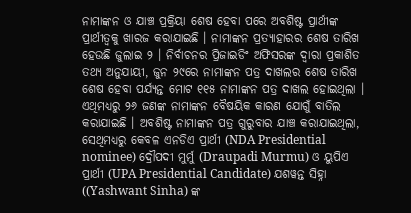ନାମାଙ୍କନ ଓ ଯାଞ୍ଚ ପ୍ରକ୍ରିୟା ଶେଷ ହେବା ପରେ ଅବଶିଷ୍ଟ ପ୍ରାର୍ଥୀଙ୍କ ପ୍ରାର୍ଥୀତ୍ୱକୁ ଖାରଜ କରାଯାଇଛି । ନାମାଙ୍କନ ପ୍ରତ୍ୟାହାରର ଶେଷ ତାରିଖ ହେଉଛି ଜୁଲାଇ ୨ । ନିର୍ବାଚନର ପ୍ରିଜାଇଡିଂ ଅଫିସରଙ୍କ ଦ୍ୱାରା ପ୍ରକାଶିତ ତଥ୍ୟ ଅନୁଯାୟୀ, ଜୁନ ୨୯ରେ ନାମାଙ୍କନ ପତ୍ର ଦାଖଲର ଶେଷ ତାରିଖ ଶେଷ ହେବା ପର୍ଯ୍ୟନ୍ତ ମୋଟ ୧୧୫ ନାମାଙ୍କନ ପତ୍ର ଦାଖଲ ହୋଇଥିଲା । ଏଥିମଧ୍ୟରୁ ୨୬ ଜଣଙ୍କ ନାମାଙ୍କନ ବୈଷୟିକ କାରଣ ଯୋଗୁଁ ବାତିଲ କରାଯାଇଛି । ଅବଶିଷ୍ଟ ନାମାଙ୍କନ ପତ୍ର ଗୁରୁବାର ଯାଞ୍ଚ କରାଯାଇଥିଲା, ସେଥିମଧ୍ୟରୁ କେବଳ ଏନଡିଏ ପ୍ରାର୍ଥୀ (NDA Presidential nominee) ଦ୍ରୌପଦୀ ମୁର୍ମୁ (Draupadi Murmu) ଓ ୟୁପିଏ ପ୍ରାର୍ଥୀ (UPA Presidential Candidate) ଯଶୱନ୍ତ ସିହ୍ନା ((Yashwant Sinha) ଙ୍କ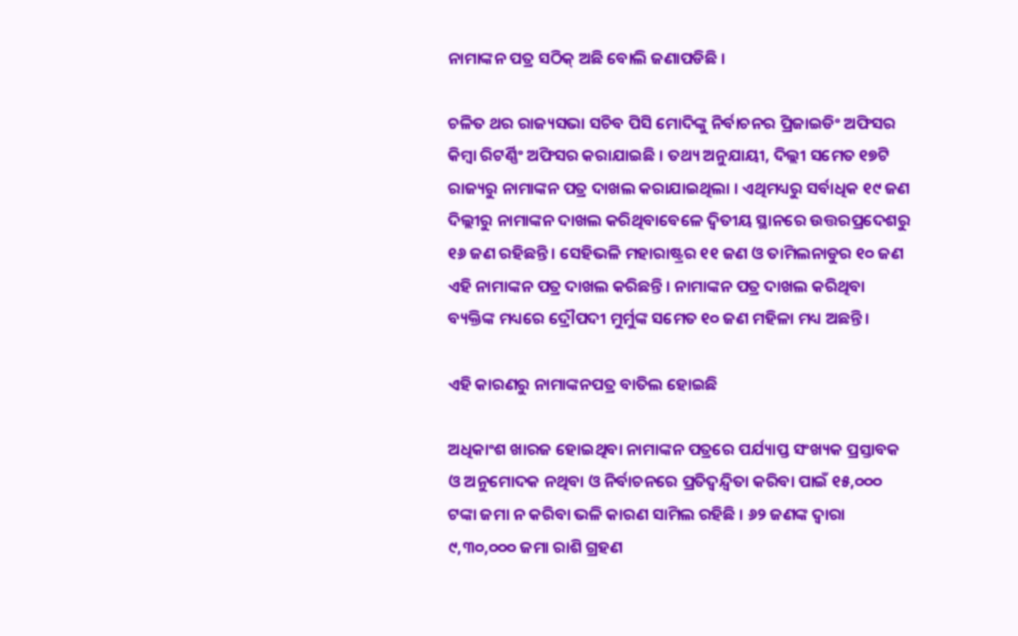ନାମାଙ୍କନ ପତ୍ର ସଠିକ୍ ଅଛି ବୋଲି ଜଣାପଡିଛି ।

ଚଳିତ ଥର ରାଜ୍ୟସଭା ସଚିବ ପିସି ମୋଦିଙ୍କୁ ନିର୍ବାଚନର ପ୍ରିଜାଇଡିଂ ଅଫିସର କିମ୍ବା ରିଟର୍ଣ୍ଣିଂ ଅଫିସର କରାଯାଇଛି । ତଥ୍ୟ ଅନୁଯାୟୀ, ଦିଲ୍ଲୀ ସମେତ ୧୭ଟି ରାଜ୍ୟରୁ ନାମାଙ୍କନ ପତ୍ର ଦାଖଲ କରାଯାଇଥିଲା । ଏଥିମଧ୍ୟରୁ ସର୍ବାଧିକ ୧୯ ଜଣ ଦିଲ୍ଲୀରୁ ନାମାଙ୍କନ ଦାଖଲ କରିଥିବାବେଳେ ଦ୍ୱିତୀୟ ସ୍ଥାନରେ ଉତ୍ତରପ୍ରଦେଶରୁ ୧୬ ଜଣ ରହିଛନ୍ତି । ସେହିଭଳି ମହାରାଷ୍ଟ୍ରର ୧୧ ଜଣ ଓ ତାମିଲନାଡୁର ୧୦ ଜଣ ଏହି ନାମାଙ୍କନ ପତ୍ର ଦାଖଲ କରିଛନ୍ତି । ନାମାଙ୍କନ ପତ୍ର ଦାଖଲ କରିଥିବା ବ୍ୟକ୍ତିଙ୍କ ମଧ୍ୟରେ ଦ୍ରୌପଦୀ ମୁର୍ମୁଙ୍କ ସମେତ ୧୦ ଜଣ ମହିଳା ମଧ୍ୟ ଅଛନ୍ତି ।

ଏହି କାରଣରୁ ନାମାଙ୍କନପତ୍ର ବାତିଲ ହୋଇଛି

ଅଧିକାଂଶ ଖାରଜ ହୋଇଥିବା ନାମାଙ୍କନ ପତ୍ରରେ ପର୍ଯ୍ୟାପ୍ତ ସଂଖ୍ୟକ ପ୍ରସ୍ତାବକ ଓ ଅନୁମୋଦକ ନଥିବା ଓ ନିର୍ବାଚନରେ ପ୍ରତିଦ୍ୱନ୍ଦ୍ୱିତା କରିବା ପାଇଁ ୧୫,୦୦୦ ଟଙ୍କା ଜମା ନ କରିବା ଭଳି କାରଣ ସାମିଲ ରହିଛି । ୬୨ ଜଣଙ୍କ ଦ୍ୱାରା ୯,୩୦,୦୦୦ ଜମା ରାଶି ଗ୍ରହଣ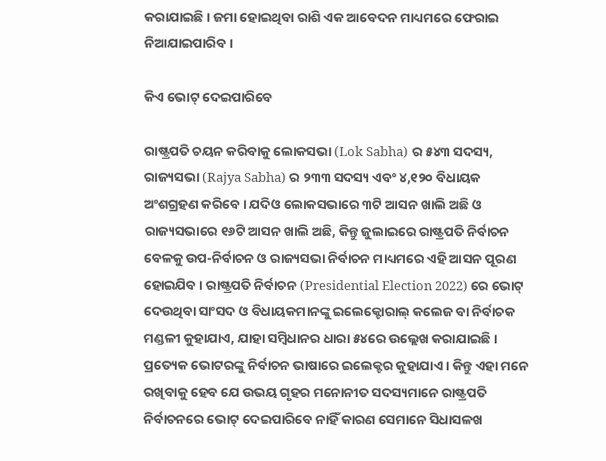କରାଯାଇଛି । ଜମା ହୋଇଥିବା ରାଶି ଏକ ଆବେଦନ ମାଧ୍ୟମରେ ଫେରାଇ ନିଆଯାଇପାରିବ ।

କିଏ ଭୋଟ୍ ଦେଇପାରିବେ

ରାଷ୍ଟ୍ରପତି ଚୟନ କରିବାକୁ ଲୋକସଭା (Lok Sabha) ର ୫୪୩ ସଦସ୍ୟ, ରାଜ୍ୟସଭା (Rajya Sabha) ର ୨୩୩ ସଦସ୍ୟ ଏବଂ ୪,୧୨୦ ବିଧାୟକ ଅଂଶଗ୍ରହଣ କରିବେ । ଯଦିଓ ଲୋକସଭାରେ ୩ଟି ଆସନ ଖାଲି ଅଛି ଓ ରାଜ୍ୟସଭାରେ ୧୬ଟି ଆସନ ଖାଲି ଅଛି, କିନ୍ତୁ ଜୁଲାଇରେ ରାଷ୍ଟ୍ରପତି ନିର୍ବାଚନ ବେଳକୁ ଉପ-ନିର୍ବାଚନ ଓ ରାଜ୍ୟସଭା ନିର୍ବାଚନ ମାଧ୍ୟମରେ ଏହି ଆସନ ପୂରଣ ହୋଇଯିବ । ରାଷ୍ଟ୍ରପତି ନିର୍ବାଚନ (Presidential Election 2022) ରେ ଭୋଟ୍ ଦେଉଥିବା ସାଂସଦ ଓ ବିଧାୟକମାନଙ୍କୁ ଇଲେକ୍ଟୋରାଲ୍ କଲେଜ ବା ନିର୍ବାଚକ ମଣ୍ଡଳୀ କୁହାଯାଏ, ଯାହା ସମ୍ବିଧାନର ଧାରା ୫୪ରେ ଉଲ୍ଲେଖ କରାଯାଇଛି । ପ୍ରତ୍ୟେକ ଭୋଟରଙ୍କୁ ନିର୍ବାଚନ ଭାଷାରେ ଇଲେକ୍ଟର କୁହାଯାଏ । କିନ୍ତୁ ଏହା ମନେ ରଖିବାକୁ ହେବ ଯେ ଉଭୟ ଗୃହର ମନୋନୀତ ସଦସ୍ୟମାନେ ରାଷ୍ଟ୍ରପତି ନିର୍ବାଚନରେ ଭୋଟ୍ ଦେଇପାରିବେ ନାହିଁ କାରଣ ସେମାନେ ସିଧାସଳଖ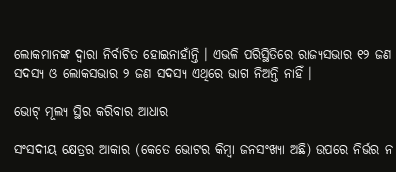ଲୋକମାନଙ୍କ ଦ୍ୱାରା ନିର୍ବାଚିତ ହୋଇନାହାଁନ୍ତି । ଏଭଳି ପରିସ୍ଥିତିରେ ରାଜ୍ୟସଭାର ୧୨ ଜଣ ସଦସ୍ୟ ଓ ଲୋକସଭାର ୨ ଜଣ ସଦସ୍ୟ ଏଥିରେ ଭାଗ ନିଅନ୍ତି ନାହିଁ ।

ଭୋଟ୍ ମୂଲ୍ୟ ସ୍ଥିର କରିବାର ଆଧାର

ସଂସଦୀୟ କ୍ଷେତ୍ରର ଆକାର (କେତେ ଭୋଟର କିମ୍ବା ଜନସଂଖ୍ୟା ଅଛି) ଉପରେ ନିର୍ଭର ନ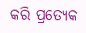କରି ପ୍ରତ୍ୟେକ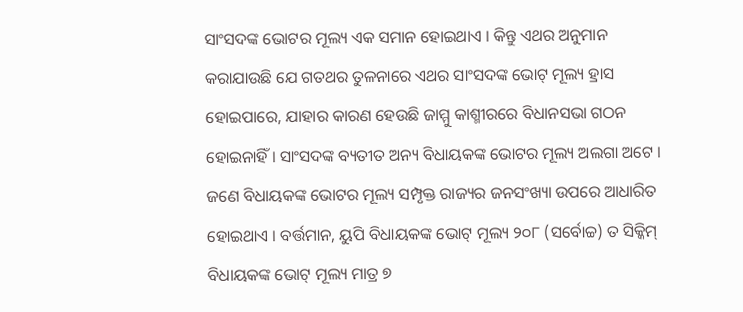ସାଂସଦଙ୍କ ଭୋଟର ମୂଲ୍ୟ ଏକ ସମାନ ହୋଇଥାଏ । କିନ୍ତୁ ଏଥର ଅନୁମାନ କରାଯାଉଛି ଯେ ଗତଥର ତୁଳନାରେ ଏଥର ସାଂସଦଙ୍କ ଭୋଟ୍ ମୂଲ୍ୟ ହ୍ରାସ ହୋଇପାରେ, ଯାହାର କାରଣ ହେଉଛି ଜାମ୍ମୁ କାଶ୍ମୀରରେ ବିଧାନସଭା ଗଠନ ହୋଇନାହିଁ । ସାଂସଦଙ୍କ ବ୍ୟତୀତ ଅନ୍ୟ ବିଧାୟକଙ୍କ ଭୋଟର ମୂଲ୍ୟ ଅଲଗା ଅଟେ । ଜଣେ ବିଧାୟକଙ୍କ ଭୋଟର ମୂଲ୍ୟ ସମ୍ପୃକ୍ତ ରାଜ୍ୟର ଜନସଂଖ୍ୟା ଉପରେ ଆଧାରିତ ହୋଇଥାଏ । ବର୍ତ୍ତମାନ, ୟୁପି ବିଧାୟକଙ୍କ ଭୋଟ୍ ମୂଲ୍ୟ ୨୦୮ (ସର୍ବୋଚ୍ଚ) ତ ସିକ୍କିମ୍ ବିଧାୟକଙ୍କ ଭୋଟ୍ ମୂଲ୍ୟ ମାତ୍ର ୭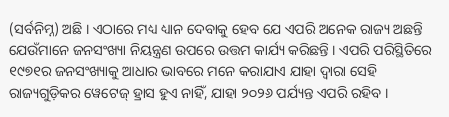(ସର୍ବନିମ୍ନ) ଅଛି । ଏଠାରେ ମଧ୍ୟ ଧ୍ୟାନ ଦେବାକୁ ହେବ ଯେ ଏପରି ଅନେକ ରାଜ୍ୟ ଅଛନ୍ତି ଯେଉଁମାନେ ଜନସଂଖ୍ୟା ନିୟନ୍ତ୍ରଣ ଉପରେ ଉତ୍ତମ କାର୍ଯ୍ୟ କରିଛନ୍ତି । ଏପରି ପରିସ୍ଥିତିରେ ୧୯୭୧ର ଜନସଂଖ୍ୟାକୁ ଆଧାର ଭାବରେ ମନେ କରାଯାଏ ଯାହା ଦ୍ୱାରା ସେହି ରାଜ୍ୟଗୁଡ଼ିକର ୱେଟେଜ୍ ହ୍ରାସ ହୁଏ ନାହିଁ, ଯାହା ୨୦୨୬ ପର୍ଯ୍ୟନ୍ତ ଏପରି ରହିବ ।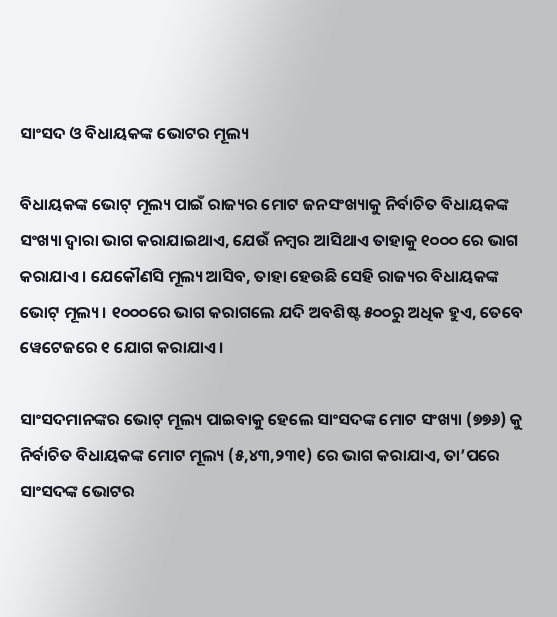ସାଂସଦ ଓ ବିଧାୟକଙ୍କ ଭୋଟର ମୂଲ୍ୟ

ବିଧାୟକଙ୍କ ଭୋଟ୍ ମୂଲ୍ୟ ପାଇଁ ରାଜ୍ୟର ମୋଟ ଜନସଂଖ୍ୟାକୁ ନିର୍ବାଚିତ ବିଧାୟକଙ୍କ ସଂଖ୍ୟା ଦ୍ୱାରା ଭାଗ କରାଯାଇଥାଏ, ଯେଉଁ ନମ୍ୱର ଆସିଥାଏ ତାହାକୁ ୧୦୦୦ ରେ ଭାଗ କରାଯାଏ । ଯେକୌଣସି ମୂଲ୍ୟ ଆସିବ, ତାହା ହେଉଛି ସେହି ରାଜ୍ୟର ବିଧାୟକଙ୍କ ଭୋଟ୍ ମୂଲ୍ୟ । ୧୦୦୦ରେ ଭାଗ କରାଗଲେ ଯଦି ଅବଶିଷ୍ଟ ୫୦୦ରୁ ଅଧିକ ହୁଏ, ତେବେ ୱେଟେଜରେ ୧ ଯୋଗ କରାଯାଏ ।

ସାଂସଦମାନଙ୍କର ଭୋଟ୍ ମୂଲ୍ୟ ପାଇବାକୁ ହେଲେ ସାଂସଦଙ୍କ ମୋଟ ସଂଖ୍ୟା (୭୭୬) କୁ ନିର୍ବାଚିତ ବିଧାୟକଙ୍କ ମୋଟ ମୂଲ୍ୟ (୫,୪୩,୨୩୧) ରେ ଭାଗ କରାଯାଏ, ତା’ପରେ ସାଂସଦଙ୍କ ଭୋଟର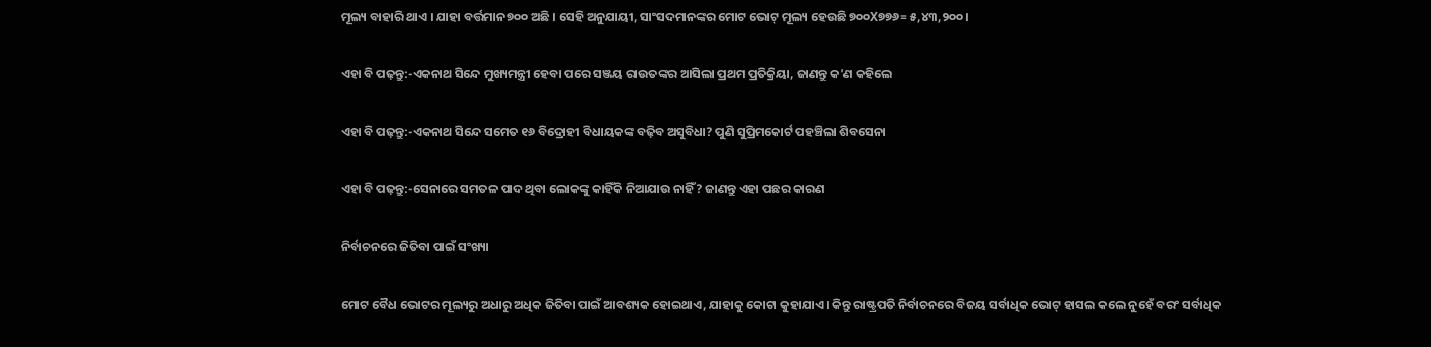ମୂଲ୍ୟ ବାହାରି ଥାଏ । ଯାହା ବର୍ତ୍ତମାନ ୭୦୦ ଅଛି । ସେହି ଅନୁଯାୟୀ, ସାଂସଦମାନଙ୍କର ମୋଟ ଭୋଟ୍ ମୂଲ୍ୟ ହେଉଛି ୭୦୦X୭୭୬= ୫,୪୩,୨୦୦ ।

ଏହା ବି ପଢ଼ନ୍ତୁ:-ଏକନାଥ ସିନ୍ଦେ ମୁଖ୍ୟମନ୍ତ୍ରୀ ହେବା ପରେ ସଞ୍ଜୟ ରାଉତଙ୍କର ଆସିଲା ପ୍ରଥମ ପ୍ରତିକ୍ରିୟା, ଜାଣନ୍ତୁ କ'ଣ କହିଲେ

ଏହା ବି ପଢ଼ନ୍ତୁ:-ଏକନାଥ ସିନ୍ଦେ ସମେତ ୧୬ ବିଦ୍ରୋହୀ ବିଧାୟକଙ୍କ ବଢ଼ିବ ଅସୁବିଧା? ପୁଣି ସୁପ୍ରିମକୋର୍ଟ ପହଞ୍ଚିଲା ଶିବସେନା

ଏହା ବି ପଢ଼ନ୍ତୁ:-ସେନାରେ ସମତଳ ପାଦ ଥିବା ଲୋକଙ୍କୁ କାହିଁକି ନିଆଯାଉ ନାହିଁ? ଜାଣନ୍ତୁ ଏହା ପଛର କାରଣ

ନିର୍ବାଚନରେ ଜିତିବା ପାଇଁ ସଂଖ୍ୟା

ମୋଟ ବୈଧ ଭୋଟର ମୂଲ୍ୟରୁ ଅଧାରୁ ଅଧିକ ଜିତିବା ପାଇଁ ଆବଶ୍ୟକ ହୋଇଥାଏ, ଯାହାକୁ କୋଟା କୁହାଯାଏ । କିନ୍ତୁ ରାଷ୍ଟ୍ରପତି ନିର୍ବାଚନରେ ବିଜୟ ସର୍ବାଧିକ ଭୋଟ୍ ହାସଲ କଲେ ନୁହେଁ ବରଂ ସର୍ବାଧିକ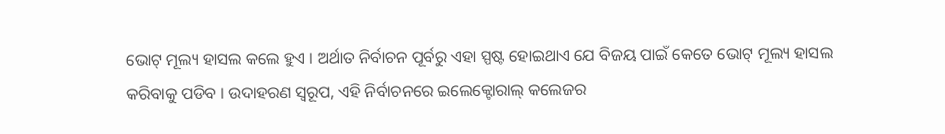ଭୋଟ୍ ମୂଲ୍ୟ ହାସଲ କଲେ ହୁଏ । ଅର୍ଥାତ ନିର୍ବାଚନ ପୂର୍ବରୁ ଏହା ସ୍ପଷ୍ଟ ହୋଇଥାଏ ଯେ ବିଜୟ ପାଇଁ କେତେ ଭୋଟ୍ ମୂଲ୍ୟ ହାସଲ କରିବାକୁ ପଡିବ । ଉଦାହରଣ ସ୍ୱରୂପ, ଏହି ନିର୍ବାଚନରେ ଇଲେକ୍ଟୋରାଲ୍ କଲେଜର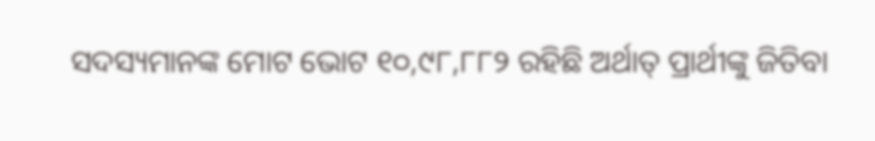ସଦସ୍ୟମାନଙ୍କ ମୋଟ ଭୋଟ ୧୦,୯୮,୮୮୨ ରହିଛି ଅର୍ଥାତ୍ ପ୍ରାର୍ଥୀଙ୍କୁ ଜିତିବା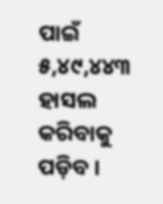ପାଇଁ ୫,୪୯,୪୪୩ ହାସଲ କରିବାକୁ ପଡ଼ିବ ।